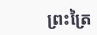ព្រះត្រៃ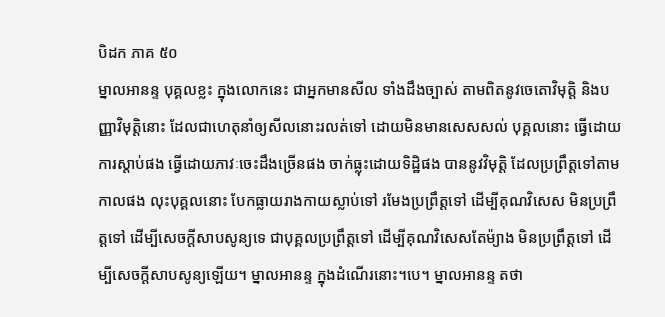បិដក ភាគ ៥០
ម្នាលអានន្ទ បុគ្គលខ្លះ ក្នុងលោកនេះ ជាអ្នកមានសីល ទាំងដឹងច្បាស់ តាមពិតនូវចេតោវិមុត្តិ និងបញ្ញាវិមុត្តិនោះ ដែលជាហេតុនាំឲ្យសីលនោះរលត់ទៅ ដោយមិនមានសេសសល់ បុគ្គលនោះ ធ្វើដោយការស្តាប់ផង ធ្វើដោយភាវៈចេះដឹងច្រើនផង ចាក់ធ្លុះដោយទិដ្ឋិផង បាននូវវិមុត្តិ ដែលប្រព្រឹត្តទៅតាមកាលផង លុះបុគ្គលនោះ បែកធ្លាយរាងកាយស្លាប់ទៅ រមែងប្រព្រឹត្តទៅ ដើម្បីគុណវិសេស មិនប្រព្រឹត្តទៅ ដើម្បីសេចក្តីសាបសូន្យទេ ជាបុគ្គលប្រព្រឹត្តទៅ ដើម្បីគុណវិសេសតែម៉្យាង មិនប្រព្រឹត្តទៅ ដើម្បីសេចក្តីសាបសូន្យឡើយ។ ម្នាលអានន្ទ ក្នុងដំណើរនោះ។បេ។ ម្នាលអានន្ទ តថា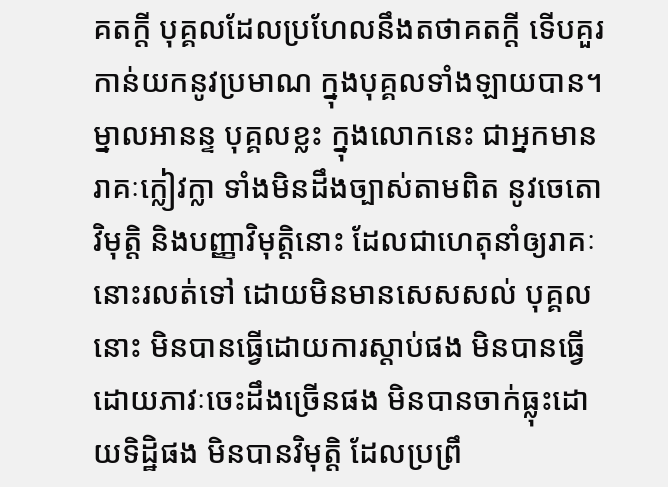គតក្តី បុគ្គលដែលប្រហែលនឹងតថាគតក្តី ទើបគួរកាន់យកនូវប្រមាណ ក្នុងបុគ្គលទាំងឡាយបាន។ ម្នាលអានន្ទ បុគ្គលខ្លះ ក្នុងលោកនេះ ជាអ្នកមានរាគៈក្លៀវក្លា ទាំងមិនដឹងច្បាស់តាមពិត នូវចេតោវិមុត្តិ និងបញ្ញាវិមុត្តិនោះ ដែលជាហេតុនាំឲ្យរាគៈនោះរលត់ទៅ ដោយមិនមានសេសសល់ បុគ្គលនោះ មិនបានធ្វើដោយការស្តាប់ផង មិនបានធ្វើដោយភាវៈចេះដឹងច្រើនផង មិនបានចាក់ធ្លុះដោយទិដ្ឋិផង មិនបានវិមុត្តិ ដែលប្រព្រឹ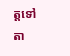ត្តទៅ តា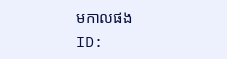មកាលផង
ID: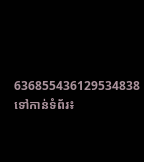636855436129534838
ទៅកាន់ទំព័រ៖